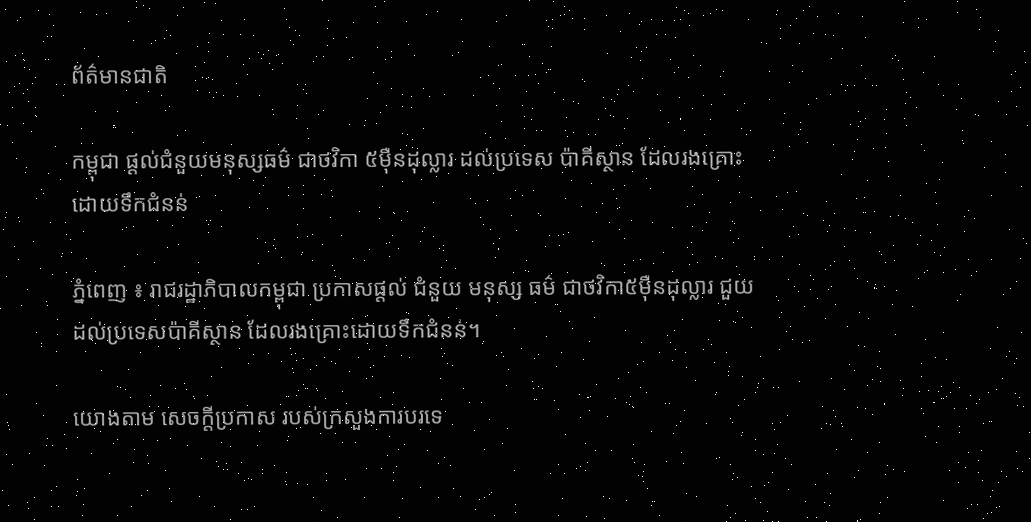ព័ត៌មានជាតិ

កម្ពុជា ផ្ដល់ជំនួយមនុស្សធម៌ ជាថវិកា ៥ម៉ឺនដុល្លារ ដល់ប្រទេស ប៉ាគីស្ថាន ដែលរងគ្រោះ ដោយទឹកជំនន់

ភ្នំពេញ ៖ រាជរដ្ឋាភិបាលកម្ពុជា ប្រកាសផ្ដល់ ជំនួយ មនុស្ស ធម៌ ជាថវិកា៥ម៉ឺនដុល្លារ ជួយដល់ប្រទេសប៉ាគីស្ថាន ដែលរងគ្រោះដោយទឹកជំនន់។

យោងតាម សេចក្តីប្រកាស របស់ក្រសួងការបរទេ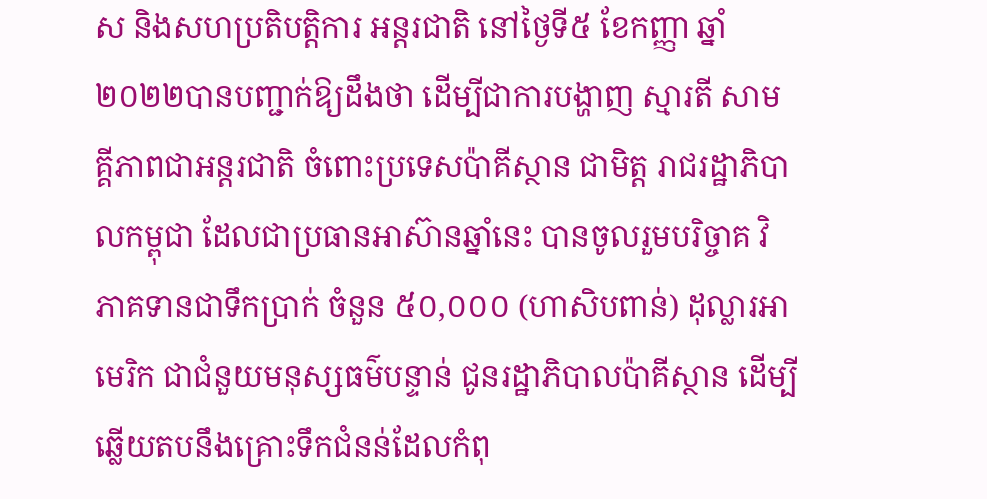ស និងសហប្រតិបត្តិការ អន្តរជាតិ នៅថ្ងៃទី៥ ខែកញ្ញា ឆ្នាំ២០២២បានបញ្ជាក់ឱ្យដឹងថា ដើម្បីជាការបង្ហាញ ស្មារតី សាមគ្គីភាពជាអន្តរជាតិ ចំពោះប្រទេសប៉ាគីស្ថាន ជាមិត្ត រាជរដ្ឋាភិបាលកម្ពុជា ដែលជាប្រធានអាស៊ានឆ្នាំនេះ បានចូលរួមបរិច្ចាគ វិភាគទានជាទឹកប្រាក់ ចំនួន ៥០,០០០ (ហាសិបពាន់) ដុល្លារអាមេរិក ជាជំនួយមនុស្សធម៌បន្ទាន់ ជូនរដ្ឋាភិបាលប៉ាគីស្ថាន ដើម្បីឆ្លើយតបនឹងគ្រោះទឹកជំនន់ដែលកំពុ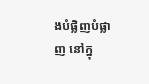ងបំផ្លិញបំផ្លាញ នៅក្នុ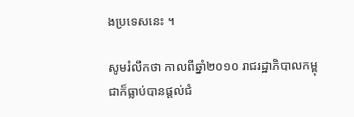ងប្រទេសនេះ ។

សូមរំលឹកថា កាលពីឆ្នាំ២០១០ រាជរដ្ឋាភិបាលកម្ពុជាក៏ធ្លាប់បានផ្តល់ជំ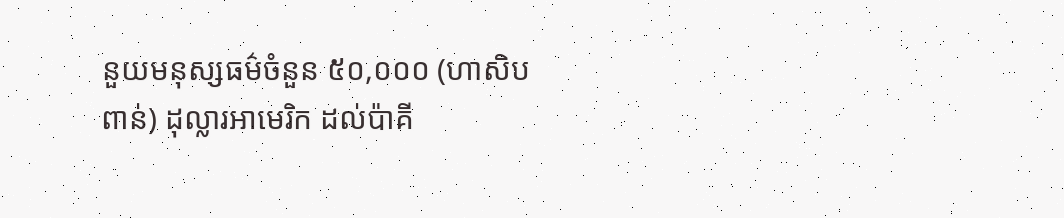នួយមនុស្សធម៌ចំនួន ៥០,០០០ (ហាសិបពាន់) ដុល្លារអាមេរិក ដល់ប៉ាគី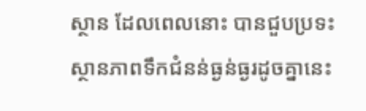ស្ថាន ដែលពេលនោះ បានជួបប្រទះស្ថានភាពទឹកជំនន់ធ្ងន់ធ្ងរដូចគ្នានេះ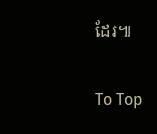ដែរ៕

To Top